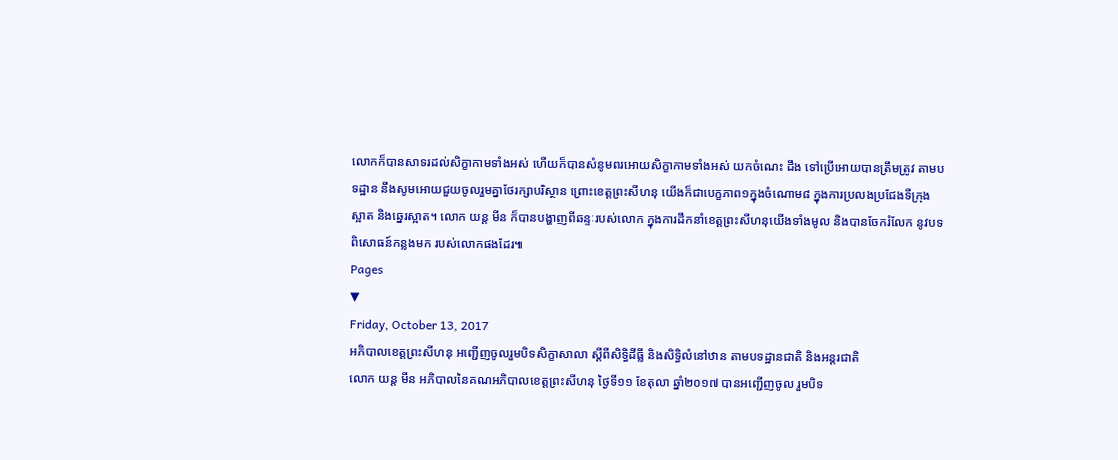លោកក៏បានសាទរដល់សិក្ខាកាមទាំងអស់ ហើយក៏បានសំនូមពរអោយសិក្ខាកាមទាំងអស់ យកចំណេះ ដឹង ទៅប្រើអោយបានត្រឹមត្រូវ តាមបទដ្ឋាន នឹងសូមអោយជួយចូលរួមគ្នាថែរក្សាបរិស្ថាន ព្រោះខេត្តព្រះសីហនុ យើងក៏ជាបេក្ខភាព១ក្នុងចំណោម៨ ក្នុងការប្រលងប្រជែងទីក្រុងស្អាត និងឆ្នេរស្អាត។ លោក យន្ត មីន ក៏បានបង្ហាញពីឆន្ទៈរបស់លោក ក្នុងការដឹកនាំខេត្តព្រះសីហនុយើងទាំងមូល និងបានចែករំលែក នូវបទពិសោធន៍កន្លងមក របស់លោកផងដែរ៕
Pages
▼
Friday, October 13, 2017
អភិបាលខេត្តព្រះសីហនុ អញ្ជើញចូលរួមបិទសិក្ខាសាលា ស្តីពីសិទ្ធិដីធ្លី និងសិទ្ធិលំនៅឋាន តាមបទដ្ឋានជាតិ និងអន្តរជាតិ
លោក យន្ត មីន អភិបាលនៃគណអភិបាលខេត្តព្រះសីហនុ ថ្ងៃទី១១ ខែតុលា ឆ្នាំ២០១៧ បានអញ្ជើញចូល រួមបិទ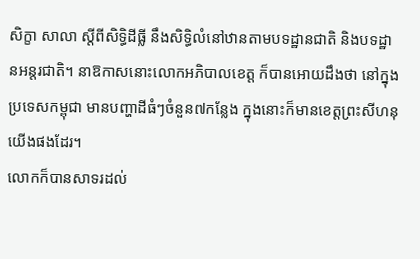សិក្ខា សាលា ស្តីពីសិទ្ធិដីធ្លី នឹងសិទ្ធិលំនៅឋានតាមបទដ្ឋានជាតិ និងបទដ្ឋានអន្តរជាតិ។ នាឱកាសនោះលោកអភិបាលខេត្ត ក៏បានអោយដឹងថា នៅក្នុងប្រទេសកម្ពុជា មានបញ្ហាដីធំៗចំនួន៧កន្លែង ក្នុងនោះក៏មានខេត្តព្រះសីហនុ យើងផងដែរ។
លោកក៏បានសាទរដល់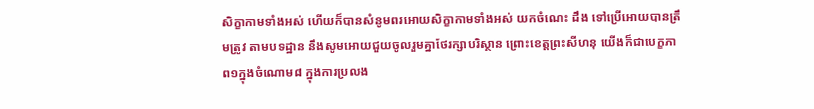សិក្ខាកាមទាំងអស់ ហើយក៏បានសំនូមពរអោយសិក្ខាកាមទាំងអស់ យកចំណេះ ដឹង ទៅប្រើអោយបានត្រឹមត្រូវ តាមបទដ្ឋាន នឹងសូមអោយជួយចូលរួមគ្នាថែរក្សាបរិស្ថាន ព្រោះខេត្តព្រះសីហនុ យើងក៏ជាបេក្ខភាព១ក្នុងចំណោម៨ ក្នុងការប្រលង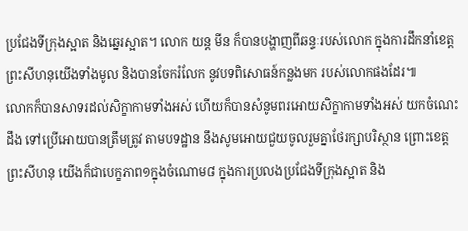ប្រជែងទីក្រុងស្អាត និងឆ្នេរស្អាត។ លោក យន្ត មីន ក៏បានបង្ហាញពីឆន្ទៈរបស់លោក ក្នុងការដឹកនាំខេត្តព្រះសីហនុយើងទាំងមូល និងបានចែករំលែក នូវបទពិសោធន៍កន្លងមក របស់លោកផងដែរ៕
លោកក៏បានសាទរដល់សិក្ខាកាមទាំងអស់ ហើយក៏បានសំនូមពរអោយសិក្ខាកាមទាំងអស់ យកចំណេះ ដឹង ទៅប្រើអោយបានត្រឹមត្រូវ តាមបទដ្ឋាន នឹងសូមអោយជួយចូលរួមគ្នាថែរក្សាបរិស្ថាន ព្រោះខេត្តព្រះសីហនុ យើងក៏ជាបេក្ខភាព១ក្នុងចំណោម៨ ក្នុងការប្រលងប្រជែងទីក្រុងស្អាត និង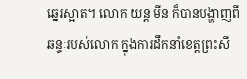ឆ្នេរស្អាត។ លោក យន្ត មីន ក៏បានបង្ហាញពីឆន្ទៈរបស់លោក ក្នុងការដឹកនាំខេត្តព្រះសី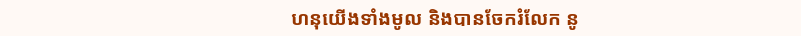ហនុយើងទាំងមូល និងបានចែករំលែក នូ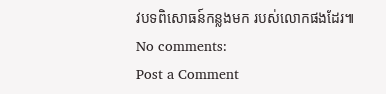វបទពិសោធន៍កន្លងមក របស់លោកផងដែរ៕
No comments:
Post a Comment